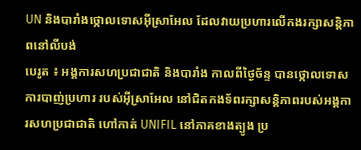UN និងបារាំងថ្កោលទោសអ៊ីស្រាអែល ដែលវាយប្រហារលើកងរក្សាសន្តិភាពនៅលីបង់
បេរូត ៖ អង្គការសហប្រជាជាតិ និងបារាំង កាលពីថ្ងៃច័ន្ទ បានថ្កោលទោស ការបាញ់ប្រហារ របស់អ៊ីស្រាអែល នៅជិតកងទ័ពរក្សាសន្តិភាពរបស់អង្គការសហប្រជាជាតិ ហៅកាត់ UNIFIL នៅភាគខាងត្បូង ប្រ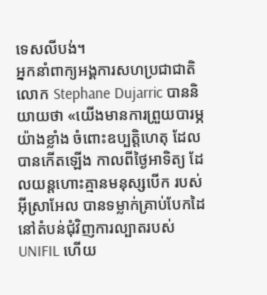ទេសលីបង់។
អ្នកនាំពាក្យអង្គការសហប្រជាជាតិ លោក Stephane Dujarric បាននិយាយថា «យើងមានការព្រួយបារម្ភយ៉ាងខ្លាំង ចំពោះឧប្បត្តិហេតុ ដែលបានកើតឡើង កាលពីថ្ងៃអាទិត្យ ដែលយន្តហោះគ្មានមនុស្សបើក របស់អ៊ីស្រាអែល បានទម្លាក់គ្រាប់បែកដៃ នៅតំបន់ជុំវិញការល្បាតរបស់ UNIFIL ហើយ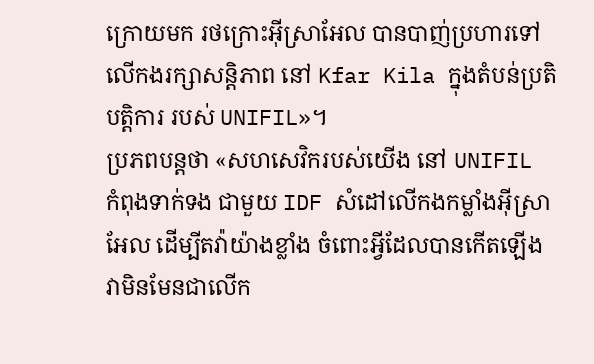ក្រោយមក រថក្រោះអ៊ីស្រាអែល បានបាញ់ប្រហារទៅលើកងរក្សាសន្តិភាព នៅ Kfar Kila ក្នុងតំបន់ប្រតិបត្តិការ របស់ UNIFIL»។
ប្រភពបន្តថា «សហសេវិករបស់យើង នៅ UNIFIL កំពុងទាក់ទង ជាមួយ IDF សំដៅលើកងកម្លាំងអ៊ីស្រាអែល ដើម្បីតវ៉ាយ៉ាងខ្លាំង ចំពោះអ្វីដែលបានកើតឡើង វាមិនមែនជាលើក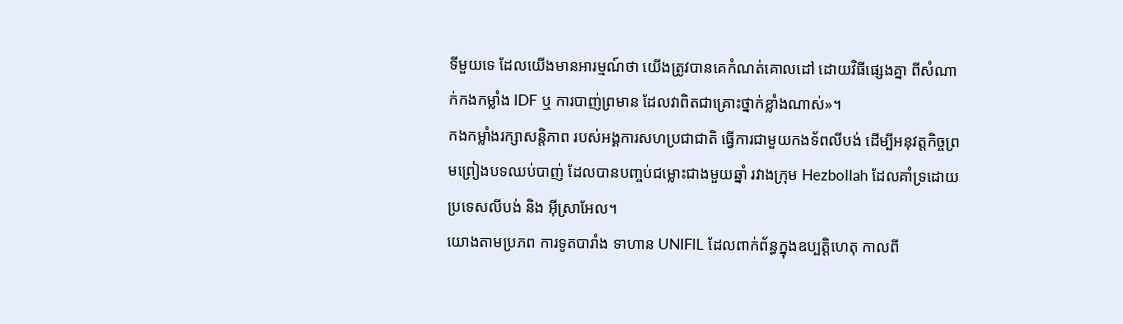ទីមួយទេ ដែលយើងមានអារម្មណ៍ថា យើងត្រូវបានគេកំណត់គោលដៅ ដោយវិធីផ្សេងគ្នា ពីសំណាក់កងកម្លាំង IDF ឬ ការបាញ់ព្រមាន ដែលវាពិតជាគ្រោះថ្នាក់ខ្លាំងណាស់»។
កងកម្លាំងរក្សាសន្តិភាព របស់អង្គការសហប្រជាជាតិ ធ្វើការជាមួយកងទ័ពលីបង់ ដើម្បីអនុវត្តកិច្ចព្រមព្រៀងបទឈប់បាញ់ ដែលបានបញ្ចប់ជម្លោះជាងមួយឆ្នាំ រវាងក្រុម Hezbollah ដែលគាំទ្រដោយប្រទេសលីបង់ និង អ៊ីស្រាអែល។
យោងតាមប្រភព ការទូតបារាំង ទាហាន UNIFIL ដែលពាក់ព័ន្ធក្នុងឧប្បត្តិហេតុ កាលពី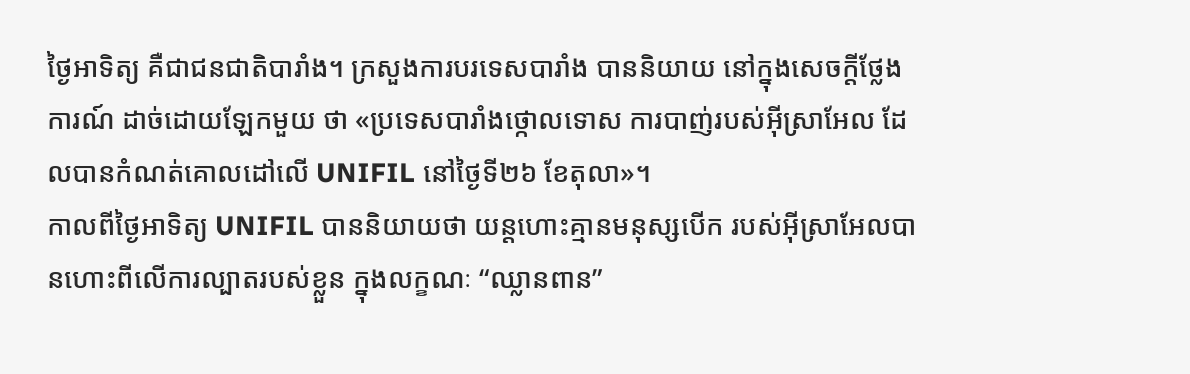ថ្ងៃអាទិត្យ គឺជាជនជាតិបារាំង។ ក្រសួងការបរទេសបារាំង បាននិយាយ នៅក្នុងសេចក្តីថ្លែងការណ៍ ដាច់ដោយឡែកមួយ ថា «ប្រទេសបារាំងថ្កោលទោស ការបាញ់របស់អ៊ីស្រាអែល ដែលបានកំណត់គោលដៅលើ UNIFIL នៅថ្ងៃទី២៦ ខែតុលា»។
កាលពីថ្ងៃអាទិត្យ UNIFIL បាននិយាយថា យន្តហោះគ្មានមនុស្សបើក របស់អ៊ីស្រាអែលបានហោះពីលើការល្បាតរបស់ខ្លួន ក្នុងលក្ខណៈ “ឈ្លានពាន”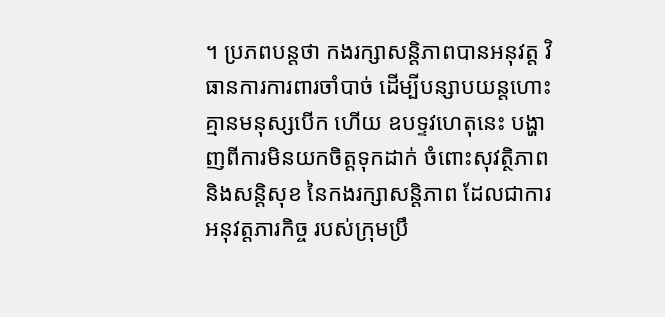។ ប្រភពបន្តថា កងរក្សាសន្តិភាពបានអនុវត្ត វិធានការការពារចាំបាច់ ដើម្បីបន្សាបយន្តហោះគ្មានមនុស្សបើក ហើយ ឧបទ្ទវហេតុនេះ បង្ហាញពីការមិនយកចិត្តទុកដាក់ ចំពោះសុវត្ថិភាព និងសន្តិសុខ នៃកងរក្សាសន្តិភាព ដែលជាការអនុវត្តភារកិច្ច របស់ក្រុមប្រឹ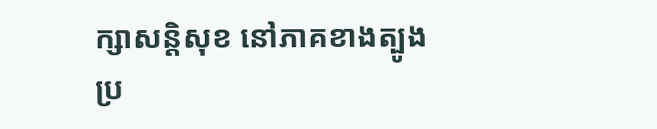ក្សាសន្តិសុខ នៅភាគខាងត្បូង ប្រ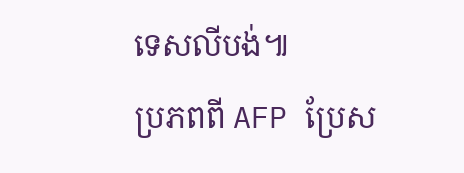ទេសលីបង់៕
ប្រភពពី AFP ប្រែស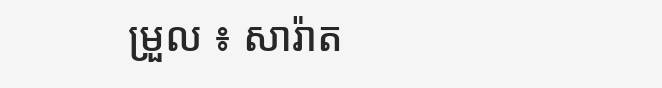ម្រួល ៖ សារ៉ាត